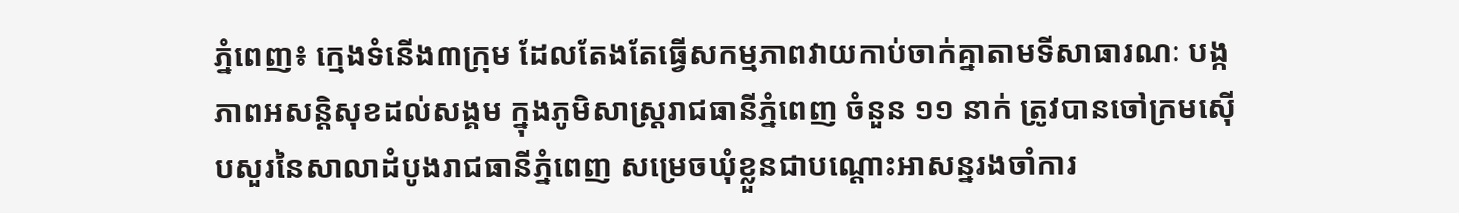ភ្នំពេញ៖ ក្មេងទំនើង៣ក្រុម ដែលតែងតែធ្វើសកម្មភាពវាយកាប់ចាក់គ្នាតាមទីសាធារណៈ បង្កភាពអសន្តិសុខដល់សង្គម ក្នុងភូមិសាស្ត្ររាជធានីភ្នំពេញ ចំនួន ១១ នាក់ ត្រូវបានចៅក្រមស៊ើបសួរនៃសាលាដំបូងរាជធានីភ្នំពេញ សម្រេចឃុំខ្លួនជាបណ្តោះអាសន្នរងចាំការ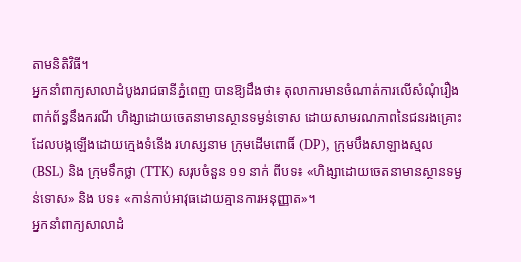តាមនិតិវិធី។
អ្នកនាំពាក្យសាលាដំបូងរាជធានីភ្នំពេញ បានឱ្យដឹងថា៖ តុលាការមានចំណាត់ការលើសំណុំរឿងពាក់ព័ន្ធនឹងករណី ហិង្សាដោយចេតនាមានស្ថានទម្ងន់ទោស ដោយសាមរណភាពនៃជនរងគ្រោះ ដែលបង្កឡើងដោយក្មេងទំនើង រហស្សនាម ក្រុមដើមពោធិ៍ (DP), ក្រុមបឹងសាឡាងស្មល (BSL) និង ក្រុមទឹកថ្លា (TTK) សរុបចំនួន ១១ នាក់ ពីបទ៖ «ហិង្សាដោយចេតនាមានស្ថានទម្ងន់ទោស» និង បទ៖ «កាន់កាប់អាវុធដោយគ្មានការអនុញ្ញាត»។
អ្នកនាំពាក្យសាលាដំ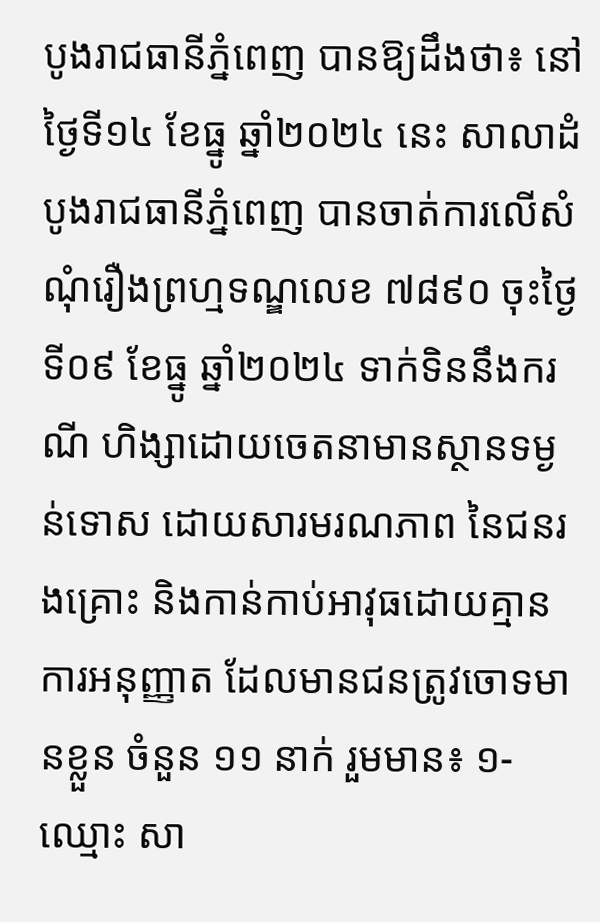បូងរាជធានីភ្នំពេញ បានឱ្យដឹងថា៖ នៅថ្ងៃទី១៤ ខែធ្នូ ឆ្នាំ២០២៤ នេះ សាលាដំបូងរាជធានីភ្នំពេញ បានចាត់ការលើសំណុំរឿងព្រហ្មទណ្ឌលេខ ៧៨៩០ ចុះថ្ងៃទី០៩ ខែធ្នូ ឆ្នាំ២០២៤ ទាក់ទិននឹងករណី ហិង្សាដោយចេតនាមានស្ថានទម្ងន់ទោស ដោយសារមរណភាព នៃជនរងគ្រោះ និងកាន់កាប់អាវុធដោយគ្មានការអនុញ្ញាត ដែលមានជនត្រូវចោទមានខ្លួន ចំនួន ១១ នាក់ រួមមាន៖ ១- ឈ្មោះ សា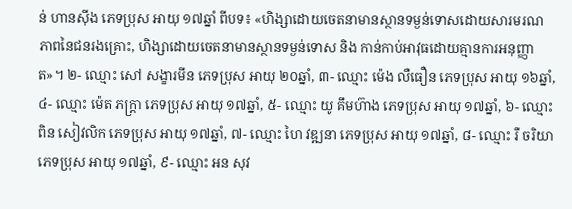ន់ ហានស៊ីង ភេទប្រុស អាយុ ១៧ឆ្នាំ ពីបទ៖ «ហិង្សាដោយចេតនាមានស្ថានទម្ងន់ទោសដោយសារមរណភាពនៃជនរងគ្រោះ, ហិង្សាដោយចេតនាមានស្ថានទម្ងន់ទោស និង កាន់កាប់អាវុធដោយគ្មានការអនុញ្ញាត»។ ២- ឈ្មោះ សៅ សង្ខារមីន ភេទប្រុស អាយុ ២០ឆ្នាំ, ៣- ឈ្មោះ ម៉េង លឺធឿន ភេទប្រុស អាយុ ១៦ឆ្នាំ, ៤- ឈ្មោះ ម៉េត ភក្ត្រា ភេទប្រុស អាយុ ១៧ឆ្នាំ, ៥- ឈ្មោះ យូ គឹមហ៊ាង ភេទប្រុស អាយុ ១៧ឆ្នាំ, ៦- ឈ្មោះ ពិន សៀវលិក ភេទប្រុស អាយុ ១៧ឆ្នាំ, ៧- ឈ្មោះ ហៃ វឌ្ឍនា ភេទប្រុស អាយុ ១៧ឆ្នាំ, ៨- ឈ្មោះ រឺ ចរិយា ភេទប្រុស អាយុ ១៧ឆ្នាំ, ៩- ឈ្មោះ អន សុវ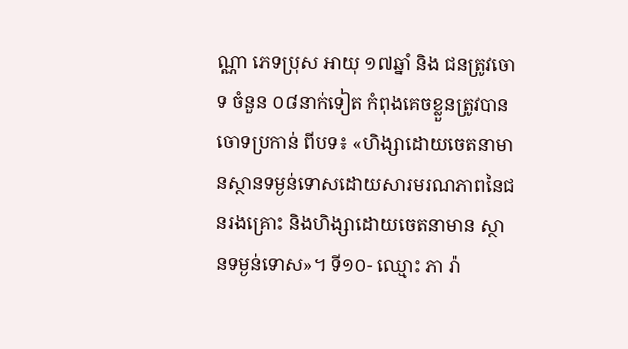ណ្ណា ភេទប្រុស អាយុ ១៧ឆ្នាំ និង ជនត្រូវចោទ ចំនួន ០៨នាក់ទៀត កំពុងគេចខ្លួនត្រូវបានចោទប្រកាន់ ពីបទ៖ «ហិង្សាដោយចេតនាមានស្ថានទម្ងន់ទោសដោយសារមរណភាពនៃជនរងគ្រោះ និងហិង្សាដោយចេតនាមាន ស្ថានទម្ងន់ទោស»។ ទី១០- ឈ្មោះ ភា រ៉ា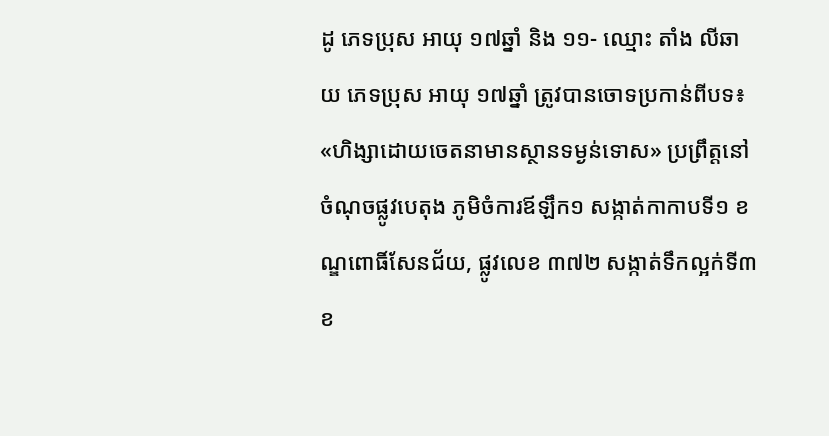ដូ ភេទប្រុស អាយុ ១៧ឆ្នាំ និង ១១- ឈ្មោះ តាំង លីឆាយ ភេទប្រុស អាយុ ១៧ឆ្នាំ ត្រូវបានចោទប្រកាន់ពីបទ៖ «ហិង្សាដោយចេតនាមានស្ថានទម្ងន់ទោស» ប្រព្រឹត្តនៅចំណុចផ្លូវបេតុង ភូមិចំការឪឡឹក១ សង្កាត់កាកាបទី១ ខណ្ឌពោធិ៍សែនជ័យ, ផ្លូវលេខ ៣៧២ សង្កាត់ទឹកល្អក់ទី៣ ខ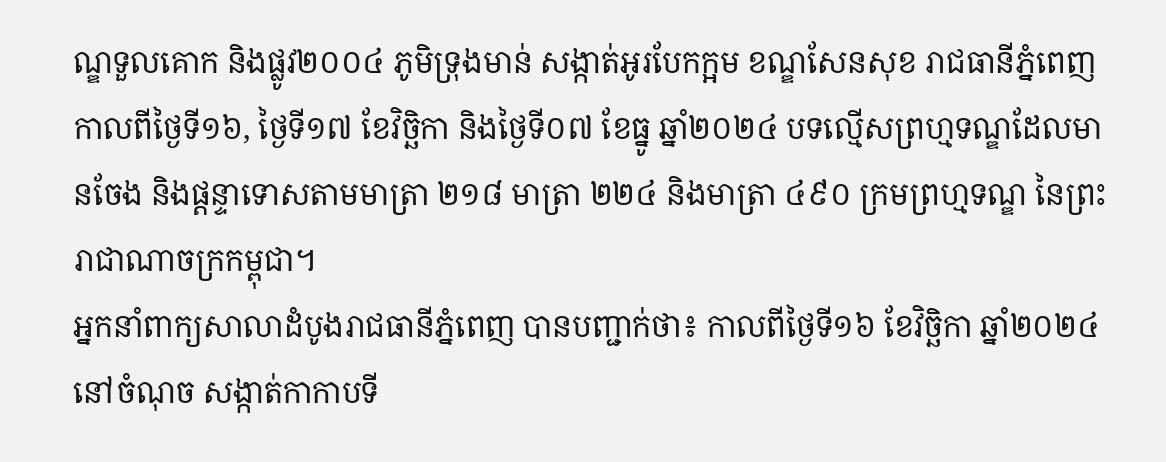ណ្ឌទួលគោក និងផ្លូវ២០០៤ ភូមិទ្រុងមាន់ សង្កាត់អូរបែកក្អម ខណ្ឌសែនសុខ រាជធានីភ្នំពេញ កាលពីថ្ងៃទី១៦, ថ្ងៃទី១៧ ខែវិច្ឆិកា និងថ្ងៃទី០៧ ខែធ្នូ ឆ្នាំ២០២៤ បទល្មើសព្រហ្មទណ្ឌដែលមានចែង និងផ្តន្ទាទោសតាមមាត្រា ២១៨ មាត្រា ២២៤ និងមាត្រា ៤៩០ ក្រមព្រហ្មទណ្ឌ នៃព្រះរាជាណាចក្រកម្ពុជា។
អ្នកនាំពាក្យសាលាដំបូងរាជធានីភ្នំពេញ បានបញ្ជាក់ថា៖ កាលពីថ្ងៃទី១៦ ខែវិច្ឆិកា ឆ្នាំ២០២៤ នៅចំណុច សង្កាត់កាកាបទី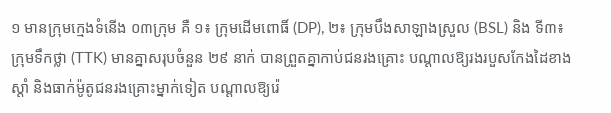១ មានក្រុមក្មេងទំនើង ០៣ក្រុម គឺ ១៖ ក្រុមដើមពោធិ៍ (DP), ២៖ ក្រុមបឹងសាឡាងស្រួល (BSL) និង ទី៣៖ ក្រុមទឹកថ្លា (TTK) មានគ្នាសរុបចំនួន ២៩ នាក់ បានព្រួតគ្នាកាប់ជនរងគ្រោះ បណ្តាលឱ្យរងរបួសកែងដៃខាងស្តាំ និងធាក់ម៉ូតូជនរងគ្រោះម្នាក់ទៀត បណ្តាលឱ្យរ៉េ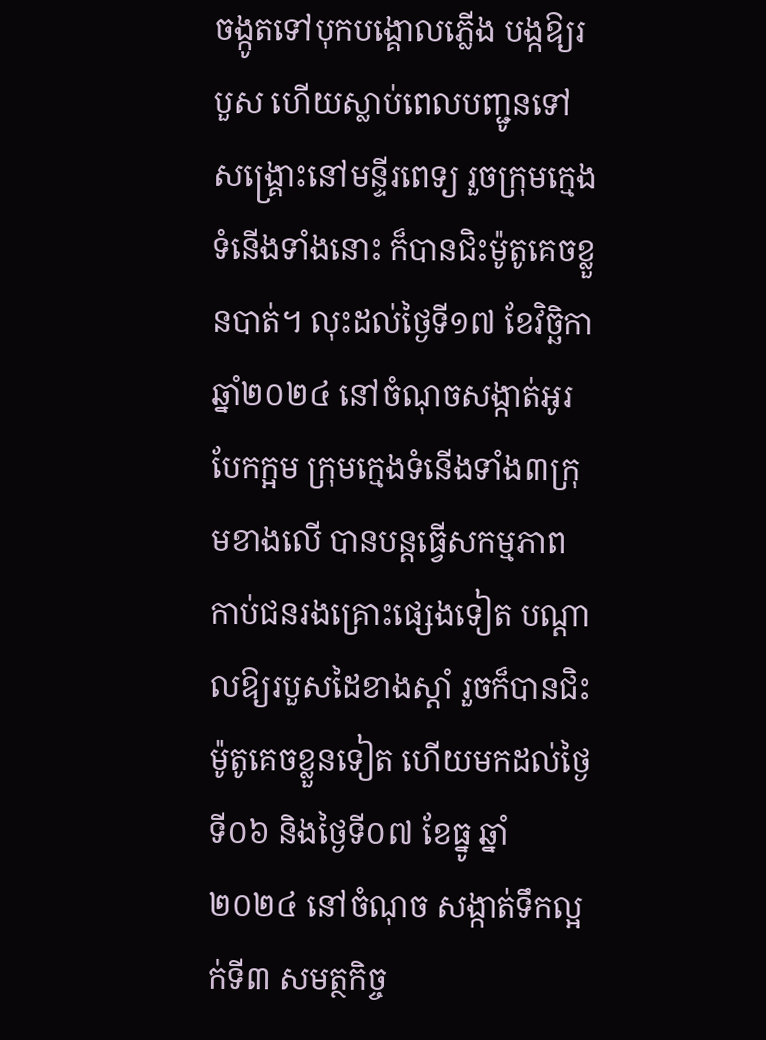ចង្កូតទៅបុកបង្គោលភ្លើង បង្កឱ្យរបួស ហើយស្លាប់ពេលបញ្ជូនទៅសង្គ្រោះនៅមន្ទីរពេទ្យ រួចក្រុមក្មេងទំនើងទាំងនោះ ក៏បានជិះម៉ូតូគេចខ្លួនបាត់។ លុះដល់ថ្ងៃទី១៧ ខែវិច្ឆិកា ឆ្នាំ២០២៤ នៅចំណុចសង្កាត់អូរបែកក្អម ក្រុមក្មេងទំនើងទាំង៣ក្រុមខាងលើ បានបន្តធ្វើសកម្មភាព កាប់ជនរងគ្រោះផ្សេងទៀត បណ្តាលឱ្យរបួសដៃខាងស្តាំ រួចក៏បានជិះម៉ូតូគេចខ្លួនទៀត ហើយមកដល់ថ្ងៃទី០៦ និងថ្ងៃទី០៧ ខែធ្នូ ឆ្នាំ២០២៤ នៅចំណុច សង្កាត់ទឹកល្អក់ទី៣ សមត្ថកិច្ច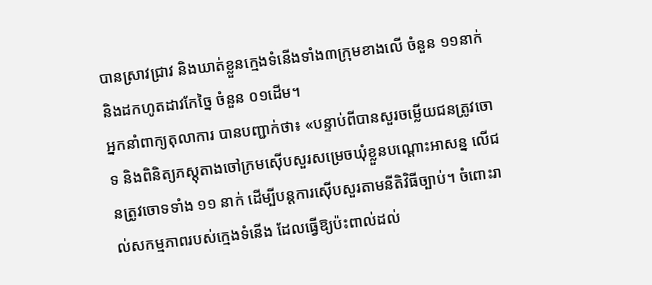បានស្រាវជ្រាវ និងឃាត់ខ្លួនក្មេងទំនើងទាំង៣ក្រុមខាងលើ ចំនួន ១១នាក់ និងដកហូតដាវកែច្នៃ ចំនួន ០១ដើម។
អ្នកនាំពាក្យតុលាការ បានបញ្ជាក់ថា៖ «បន្ទាប់ពីបានសួរចម្លើយជនត្រូវចោទ និងពិនិត្យភស្តុតាងចៅក្រមស៊ើបសួរសម្រេចឃុំខ្លួនបណ្តោះអាសន្ន លើជនត្រូវចោទទាំង ១១ នាក់ ដើម្បីបន្តការស៊ើបសួរតាមនីតិវិធីច្បាប់។ ចំពោះរាល់សកម្មភាពរបស់ក្មេងទំនើង ដែលធ្វើឱ្យប៉ះពាល់ដល់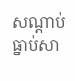សណ្តាប់ធ្នាប់សា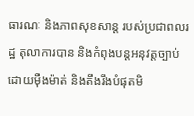ធារណៈ និងភាពសុខសាន្ត របស់ប្រជាពលរដ្ឋ តុលាការបាន និងកំពុងបន្តអនុវត្តច្បាប់ដោយម៉ឺងម៉ាត់ និងតឹងរឹងបំផុតមិ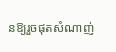នឱ្យរួចផុតសំណាញ់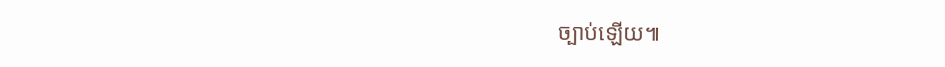ច្បាប់ឡើយ៕